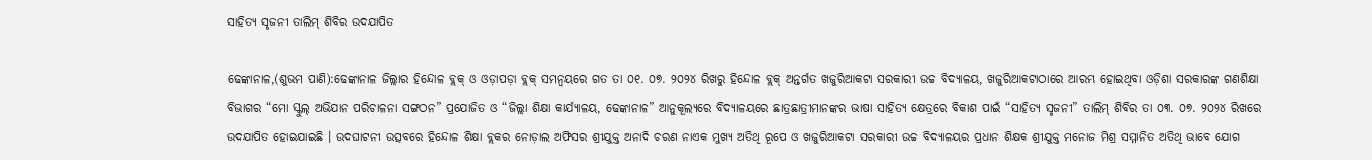ସାହିତ୍ୟ ସୃଜନୀ ତାଲିମ୍ ଶିବିର ଉଦଯାପିତ

ଢେଙ୍କାନାଳ,(ଶୁଭମ ପାଣି):ଢେଙ୍କାନାଳ ଜିଲ୍ଲାର ହିନ୍ଦୋଳ ବ୍ଲକ୍ ଓ ଓଡ଼ାପଡ଼ା ବ୍ଲକ୍ ସମନ୍ବୟରେ ଗତ ତା ୦୧. ୦୭. ୨୦୨୪ ରିଖରୁ ହିନ୍ଦୋଳ ବ୍ଲକ୍ ଅନ୍ତର୍ଗତ ଖଜୁରିଆକଟା ସରକାରୀ ଉଚ୍ଚ ବିଦ୍ୟାଳୟ, ଖଜୁରିଆକଟାଠାରେ ଆରମ୍ଭ ହୋଇଥିବା ଓଡ଼ିଶା ସରକାରଙ୍କ ଗଣଶିକ୍ଷା ବିଭାଗର “ମୋ ସ୍କୁଲ୍ ଅଭିଯାନ ପରିଚାଳନା ସଙ୍ଗଠନ” ପ୍ରଯୋଜିତ ଓ “ଜିଲ୍ଲା ଶିକ୍ଷା କାର୍ଯ୍ୟାଳୟ, ଢେଙ୍କାନାଳ” ଆନୁକୂଲ୍ୟରେ ବିଦ୍ୟାଳୟରେ ଛାତ୍ରଛାତ୍ରୀମାନଙ୍କର ଭାଷା ସାହିତ୍ୟ କ୍ଷେତ୍ରରେ ବିକାଶ ପାଇଁ “ସାହିତ୍ୟ ସୃଜନୀ” ତାଲିମ୍ ଶିବିର ତା ୦୩. ୦୭. ୨୦୨୪ ରିଖରେ ଉଦଯାପିତ ହୋଇଯାଇଛି । ଉଦଘାଟନୀ ଉତ୍ସବରେ ହିନ୍ଦୋଳ ଶିକ୍ଷା ବ୍ଲକର ନୋଡ଼ାଲ ଅଫିସର ଶ୍ରୀଯୁକ୍ତ ଅନାଦି ଚରଣ ନାଏକ ମୁଖ୍ଯ ଅତିଥି ରୂପେ ଓ ଖଜୁରିଆକଟା ସରକାରୀ ଉଚ୍ଚ ବିଦ୍ୟାଳୟର ପ୍ରଧାନ ଶିକ୍ଷକ ଶ୍ରୀଯୁକ୍ତ ମନୋଜ ମିଶ୍ର ସମ୍ମାନିତ ଅତିଥି ଭାବେ ଯୋଗ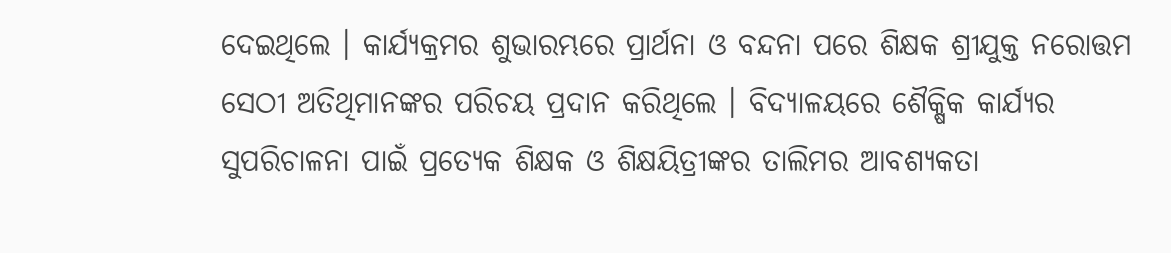ଦେଇଥିଲେ । କାର୍ଯ୍ୟକ୍ରମର ଶୁଭାରମ୍ଭରେ ପ୍ରାର୍ଥନା ଓ ବନ୍ଦନା ପରେ ଶିକ୍ଷକ ଶ୍ରୀଯୁକ୍ତ ନରୋତ୍ତମ ସେଠୀ ଅତିଥିମାନଙ୍କର ପରିଚୟ ପ୍ରଦାନ କରିଥିଲେ । ବିଦ୍ୟାଳୟରେ ଶୈକ୍ଷିକ କାର୍ଯ୍ୟର ସୁପରିଚାଳନା ପାଇଁ ପ୍ରତ୍ୟେକ ଶିକ୍ଷକ ଓ ଶିକ୍ଷୟିତ୍ରୀଙ୍କର ତାଲିମର ଆବଶ୍ୟକତା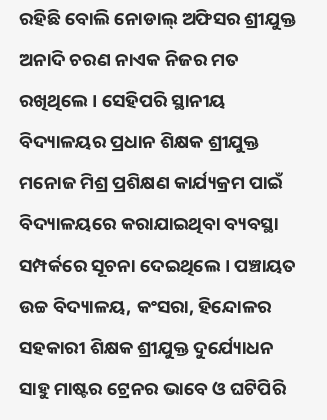ରହିଛି ବୋଲି ନୋଡାଲ୍ ଅଫିସର ଶ୍ରୀଯୁକ୍ତ ଅନାଦି ଚରଣ ନାଏକ ନିଜର ମତ ରଖିଥିଲେ । ସେହିପରି ସ୍ଥାନୀୟ ବିଦ୍ୟାଳୟର ପ୍ରଧାନ ଶିକ୍ଷକ ଶ୍ରୀଯୁକ୍ତ ମନୋଜ ମିଶ୍ର ପ୍ରଶିକ୍ଷଣ କାର୍ଯ୍ୟକ୍ରମ ପାଇଁ ବିଦ୍ୟାଳୟରେ କରାଯାଇଥିବା ବ୍ୟବସ୍ଥା ସମ୍ପର୍କରେ ସୂଚନା ଦେଇଥିଲେ । ପଞ୍ଚାୟତ ଉଚ୍ଚ ବିଦ୍ୟାଳୟ, କଂସରା, ହିନ୍ଦୋଳର ସହକାରୀ ଶିକ୍ଷକ ଶ୍ରୀଯୁକ୍ତ ଦୁର୍ଯ୍ୟୋଧନ ସାହୁ ମାଷ୍ଟର ଟ୍ରେନର ଭାବେ ଓ ଘଟିପିରି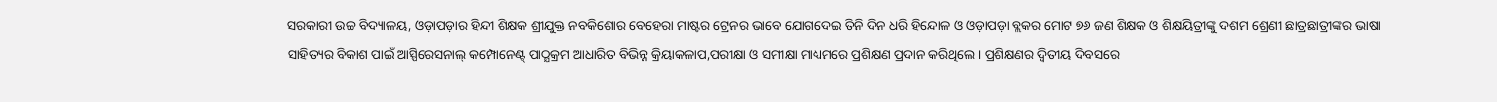ସରକାରୀ ଉଚ୍ଚ ବିଦ୍ୟାଳୟ, ଓଡ଼ାପଡ଼ାର ହିନ୍ଦୀ ଶିକ୍ଷକ ଶ୍ରୀଯୁକ୍ତ ନବକିଶୋର ବେହେରା ମାଷ୍ଟର ଟ୍ରେନର ଭାବେ ଯୋଗଦେଇ ତିନି ଦିନ ଧରି ହିନ୍ଦୋଳ ଓ ଓଡ଼ାପଡ଼ା ବ୍ଲକର ମୋଟ ୭୬ ଜଣ ଶିକ୍ଷକ ଓ ଶିକ୍ଷୟିତ୍ରୀଙ୍କୁ ଦଶମ ଶ୍ରେଣୀ ଛାତ୍ରଛାତ୍ରୀଙ୍କର ଭାଷା ସାହିତ୍ୟର ବିକାଶ ପାଇଁ ଆସ୍ପିରେସନାଲ୍ କମ୍ପୋନେଣ୍ଟ୍ ପାଠ୍ଯକ୍ରମ ଆଧାରିତ ବିଭିନ୍ନ କ୍ରିୟାକଳାପ,ପରୀକ୍ଷା ଓ ସମୀକ୍ଷା ମାଧ୍ୟମରେ ପ୍ରଶିକ୍ଷଣ ପ୍ରଦାନ କରିଥିଲେ । ପ୍ରଶିକ୍ଷଣର ଦ୍ବିତୀୟ ଦିବସରେ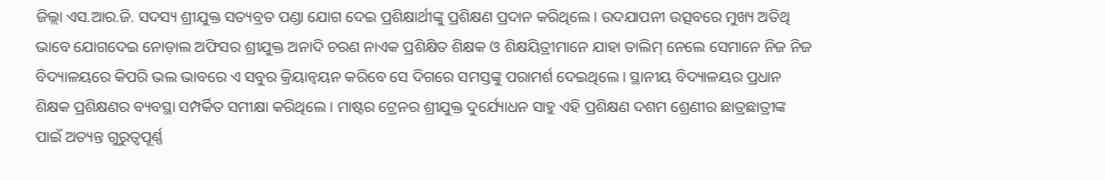ଜିଲ୍ଲା ଏସ.ଆର.ଜି. ସଦସ୍ୟ ଶ୍ରୀଯୁକ୍ତ ସତ୍ୟବ୍ରତ ପଣ୍ଡା ଯୋଗ ଦେଇ ପ୍ରଶିକ୍ଷାର୍ଥୀଙ୍କୁ ପ୍ରଶିକ୍ଷଣ ପ୍ରଦାନ କରିଥିଲେ । ଉଦଯାପନୀ ଉତ୍ସବରେ ମୁଖ୍ୟ ଅତିଥି ଭାବେ ଯୋଗଦେଇ ନୋଡ଼ାଲ ଅଫିସର ଶ୍ରୀଯୁକ୍ତ ଅନାଦି ଚରଣ ନାଏକ ପ୍ରଶିକ୍ଷିତ ଶିକ୍ଷକ ଓ ଶିକ୍ଷୟିତ୍ରୀମାନେ ଯାହା ତାଲିମ୍ ନେଲେ ସେମାନେ ନିଜ ନିଜ ବିଦ୍ୟାଳୟରେ କିପରି ଭଲ ଭାବରେ ଏ ସବୁର କ୍ରିୟାନ୍ବୟନ କରିବେ ସେ ଦିଗରେ ସମସ୍ତଙ୍କୁ ପରାମର୍ଶ ଦେଇଥିଲେ । ସ୍ଥାନୀୟ ବିଦ୍ୟାଳୟର ପ୍ରଧାନ ଶିକ୍ଷକ ପ୍ରଶିକ୍ଷଣର ବ୍ୟବସ୍ଥା ସମ୍ପର୍କିତ ସମୀକ୍ଷା କରିଥିଲେ । ମାଷ୍ଟର ଟ୍ରେନର ଶ୍ରୀଯୁକ୍ତ ଦୁର୍ଯ୍ୟୋଧନ ସାହୁ ଏହି ପ୍ରଶିକ୍ଷଣ ଦଶମ ଶ୍ରେଣୀର ଛାତ୍ରଛାତ୍ରୀଙ୍କ ପାଇଁ ଅତ୍ୟନ୍ତ ଗୁରୁତ୍ୱପୂର୍ଣ୍ଣ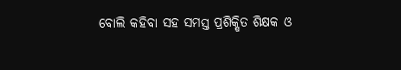ବୋଲି କହିବା ସହ ସମସ୍ତ ପ୍ରଶିକ୍ଷିତ ଶିକ୍ଷକ ଓ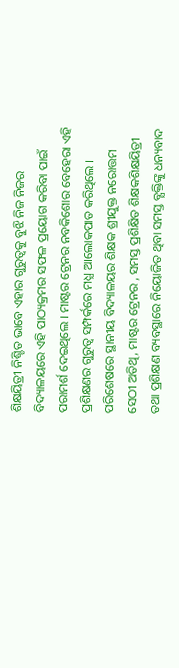ଶିକ୍ଷୟିତ୍ରୀ ନିଶ୍ଚିତ ଭାବେ ଏହାର ଗୁରୁତ୍ବକୁ ବୁଝି ନିଜ ନିଜର ବିଦ୍ୟାଳୟରେ ଏହି ପାଠ୍ୟକ୍ରମର ସଫଳ ପ୍ରୟୋଗ କରିବା ପାଇଁ ପରାମର୍ଶ ଦେଇଥିଲେ । ମାଷ୍ଟର ଟ୍ରେନର ନବକିଶୋର ବେହେରା ଏହି ପ୍ରଶିକ୍ଷଣର ଗୁରୁତ୍ବ ସମ୍ପର୍କରେ ମଧ୍ଯ ଆଲୋକପାତ କରିଥିଲେ । ପରିଶେଷରେ ସ୍ଥାନୀୟ ବିଦ୍ୟାଳୟର ଶିକ୍ଷକ ଶ୍ରୀଯୁକ୍ତ ନରୋତ୍ତମ ସେଠୀ ଅତିଥି, ମାଷ୍ଟର ଟ୍ରେନର , ସମସ୍ତ ପ୍ରଶିକ୍ଷିତ ଶିକ୍ଷକଶିକ୍ଷୟିତ୍ରୀ ତଥା ପ୍ରଶିକ୍ଷଣ ବ୍ୟବସ୍ଥାରେ ନିୟୋଜିତ ଥିବା ସମସ୍ତ ବ୍ଯକ୍ତିଙ୍କୁ ଧନ୍ୟବାଦ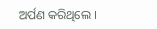ଅର୍ପଣ କରିଥିଲେ ।